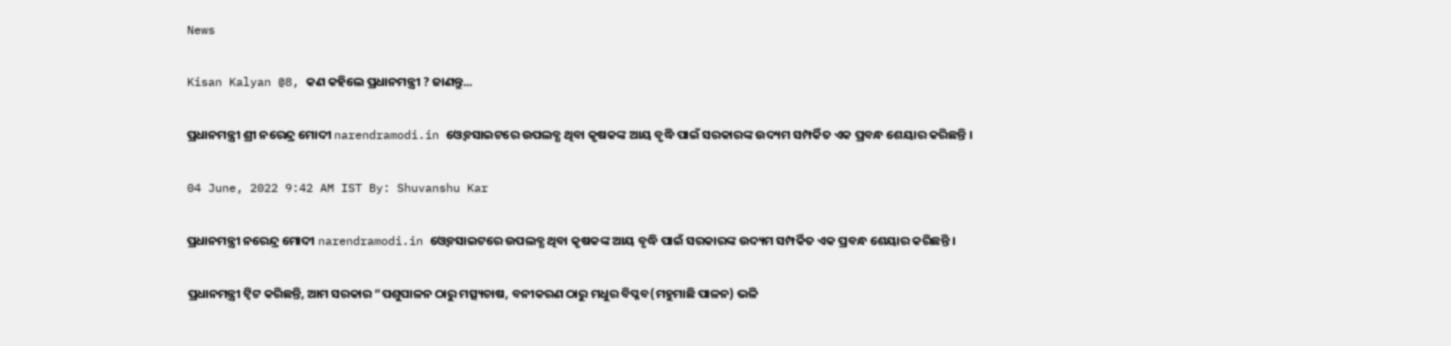News

Kisan Kalyan @8, କଣ କହିଲେ ପ୍ରଧାନମନ୍ତ୍ରୀ ? ଜାଣନ୍ତୁ...

ପ୍ରଧାନମନ୍ତ୍ରୀ ଶ୍ରୀ ନରେନ୍ଦ୍ର ମୋଦୀ narendramodi.in ଓ୍ୱେବସାଇଟରେ ଉପଲବ୍ଧ ଥିବା କୃଷକଙ୍କ ଆୟ ବୃଦ୍ଧି ପାଇଁ ସରକାରଙ୍କ ଉଦ୍ୟମ ସମ୍ପର୍କିତ ଏକ ପ୍ରବନ୍ଧ ଶେୟାର କରିଛନ୍ତି ।

04 June, 2022 9:42 AM IST By: Shuvanshu Kar

ପ୍ରଧାନମନ୍ତ୍ରୀ ନରେନ୍ଦ୍ର ମୋଦୀ narendramodi.in ଓ୍ୱେବସାଇଟରେ ଉପଲବ୍ଧ ଥିବା କୃଷକଙ୍କ ଆୟ ବୃଦ୍ଧି ପାଇଁ ସରକାରଙ୍କ ଉଦ୍ୟମ ସମ୍ପର୍କିତ ଏକ ପ୍ରବନ୍ଧ ଶେୟାର କରିଛନ୍ତି ।

ପ୍ରଧାନମନ୍ତ୍ରୀ ଟ୍ୱିଟ କରିଛନ୍ତି, ଆମ ସରକାର “ପଶୁପାଳନ ଠାରୁ ମତ୍ସ୍ୟଚାଷ, ବନୀକରଣ ଠାରୁ ମଧୁର ବିପ୍ଳବ(ମହୁମାଛି ପାଳନ) ଭଳି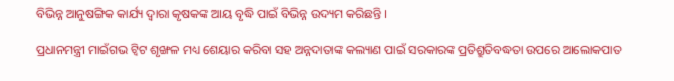ବିଭିନ୍ନ ଆନୁଷଙ୍ଗିକ କାର୍ଯ୍ୟ ଦ୍ୱାରା କୃଷକଙ୍କ ଆୟ ବୃଦ୍ଧି ପାଇଁ ବିଭିନ୍ନ ଉଦ୍ୟମ କରିଛନ୍ତି ।

ପ୍ରଧାନମନ୍ତ୍ରୀ ମାଇଁଗଭ ଟ୍ୱିଟ ଶୃଙ୍ଖଳ ମଧ୍ୟ ଶେୟାର କରିବା ସହ ଅନ୍ନଦାତାଙ୍କ କଲ୍ୟାଣ ପାଇଁ ସରକାରଙ୍କ ପ୍ରତିଶ୍ରୁତିବଦ୍ଧତା ଉପରେ ଆଲୋକପାତ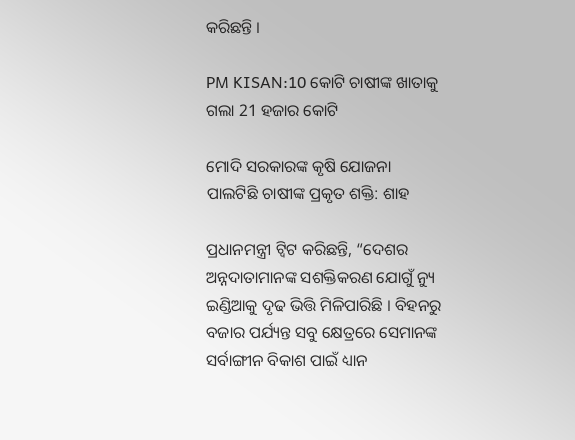କରିଛନ୍ତି ।

PM KISAN:10 କୋଟି ଚାଷୀଙ୍କ ଖାତାକୁ ଗଲା 21 ହଜାର କୋଟି

ମୋଦି ସରକାରଙ୍କ କୃଷି ଯୋଜନା ପାଲଟିଛି ଚାଷୀଙ୍କ ପ୍ରକୃତ ଶକ୍ତି: ଶାହ

ପ୍ରଧାନମନ୍ତ୍ରୀ ଟ୍ୱିଟ କରିଛନ୍ତି, “ଦେଶର ଅନ୍ନଦାତାମାନଙ୍କ ସଶକ୍ତିକରଣ ଯୋଗୁଁ ନ୍ୟୁ ଇଣ୍ଡିଆକୁ ଦୃଢ ଭିତ୍ତି ମିଳିପାରିଛି । ବିହନରୁ ବଜାର ପର୍ଯ୍ୟନ୍ତ ସବୁ କ୍ଷେତ୍ରରେ ସେମାନଙ୍କ ସର୍ବାଙ୍ଗୀନ ବିକାଶ ପାଇଁ ଧ୍ୟାନ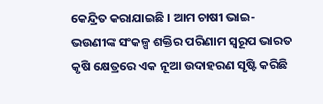କେନ୍ଦ୍ରିତ କରାଯାଇଛି । ଆମ ଚାଷୀ ଭାଇ-ଭଉଣୀଙ୍କ ସଂକଳ୍ପ ଶକ୍ତିର ପରିଣାମ ସ୍ୱରୂପ ଭାରତ କୃଷି କ୍ଷେତ୍ରରେ ଏକ ନୂଆ ଉଦାହରଣ ସୃଷ୍ଟି କରିଛି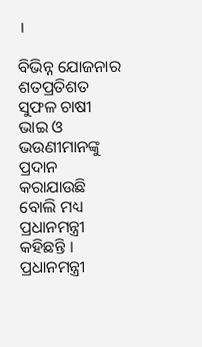।

ବିଭିନ୍ନ ଯୋଜନାର ଶତପ୍ରତିଶତ ସୁଫଳ ଚାଷୀ ଭାଇ ଓ ଭଉଣୀମାନଙ୍କୁ ପ୍ରଦାନ କରାଯାଉଛି ବୋଲି ମଧ୍ୟ ପ୍ରଧାନମନ୍ତ୍ରୀ କହିଛନ୍ତି । ପ୍ରଧାନମନ୍ତ୍ରୀ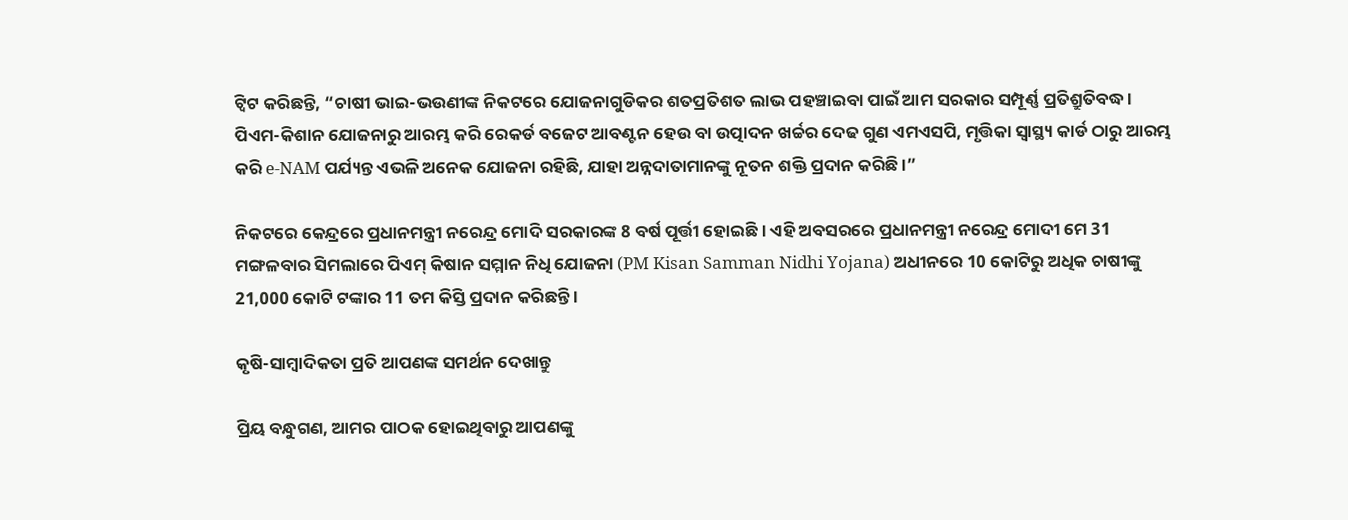ଟ୍ୱିଟ କରିଛନ୍ତି, “ଚାଷୀ ଭାଇ-ଭଉଣୀଙ୍କ ନିକଟରେ ଯୋଜନାଗୁଡିକର ଶତପ୍ରତିଶତ ଲାଭ ପହଞ୍ଚାଇବା ପାଇଁ ଆମ ସରକାର ସମ୍ପୂର୍ଣ୍ଣ ପ୍ରତିଶ୍ରୁତିବଦ୍ଧ । ପିଏମ-କିଶାନ ଯୋଜନାରୁ ଆରମ୍ଭ କରି ରେକର୍ଡ ବଜେଟ ଆବଣ୍ଟନ ହେଉ ବା ଉତ୍ପାଦନ ଖର୍ଚ୍ଚର ଦେଢ ଗୁଣ ଏମଏସପି, ମୃତ୍ତିକା ସ୍ୱାସ୍ଥ୍ୟ କାର୍ଡ ଠାରୁ ଆରମ୍ଭ କରି e-NAM ପର୍ଯ୍ୟନ୍ତ ଏଭଳି ଅନେକ ଯୋଜନା ରହିଛି, ଯାହା ଅନ୍ନଦାତାମାନଙ୍କୁ ନୂତନ ଶକ୍ତି ପ୍ରଦାନ କରିଛି ।”

ନିକଟରେ କେନ୍ଦ୍ରରେ ପ୍ରଧାନମନ୍ତ୍ରୀ ନରେନ୍ଦ୍ର ମୋଦି ସରକାରଙ୍କ 8 ବର୍ଷ ପୂର୍ତ୍ତୀ ହୋଇଛି । ଏହି ଅବସରରେ ପ୍ରଧାନମନ୍ତ୍ରୀ ନରେନ୍ଦ୍ର ମୋଦୀ ମେ 31 ମଙ୍ଗଳବାର ସିମଲାରେ ପିଏମ୍ କିଷାନ ସମ୍ମାନ ନିଧି ଯୋଜନା (PM Kisan Samman Nidhi Yojana) ଅଧୀନରେ 10 କୋଟିରୁ ଅଧିକ ଚାଷୀଙ୍କୁ 21,000 କୋଟି ଟଙ୍କାର 11 ତମ କିସ୍ତି ପ୍ରଦାନ କରିଛନ୍ତି ।

କୃଷି-ସାମ୍ବାଦିକତା ପ୍ରତି ଆପଣଙ୍କ ସମର୍ଥନ ଦେଖାନ୍ତୁ

ପ୍ରିୟ ବନ୍ଧୁଗଣ, ଆମର ପାଠକ ହୋଇଥିବାରୁ ଆପଣଙ୍କୁ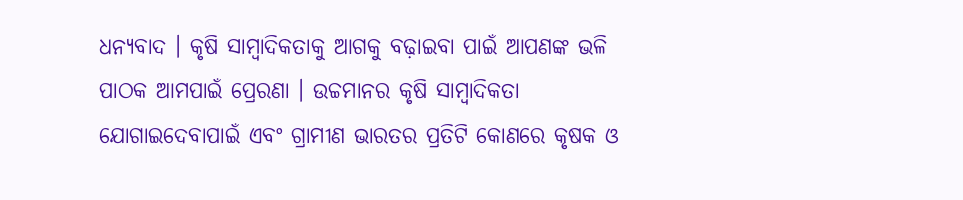ଧନ୍ୟବାଦ । କୃଷି ସାମ୍ବାଦିକତାକୁ ଆଗକୁ ବଢ଼ାଇବା ପାଇଁ ଆପଣଙ୍କ ଭଳି ପାଠକ ଆମପାଇଁ ପ୍ରେରଣା । ଉଚ୍ଚମାନର କୃଷି ସାମ୍ବାଦିକତା ଯୋଗାଇଦେବାପାଇଁ ଏବଂ ଗ୍ରାମୀଣ ଭାରତର ପ୍ରତିଟି କୋଣରେ କୃଷକ ଓ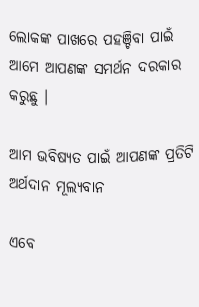ଲୋକଙ୍କ ପାଖରେ ପହଞ୍ଚିବା ପାଇଁ ଆମେ ଆପଣଙ୍କ ସମର୍ଥନ ଦରକାର କରୁଛୁ ।

ଆମ ଭବିଷ୍ୟତ ପାଇଁ ଆପଣଙ୍କ ପ୍ରତିଟି ଅର୍ଥଦାନ ମୂଲ୍ୟବାନ

ଏବେ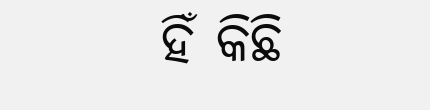ହିଁ କିଛି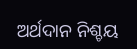ଅର୍ଥଦାନ ନିଶ୍ଚୟ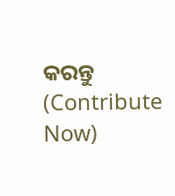କରନ୍ତୁ (Contribute Now)